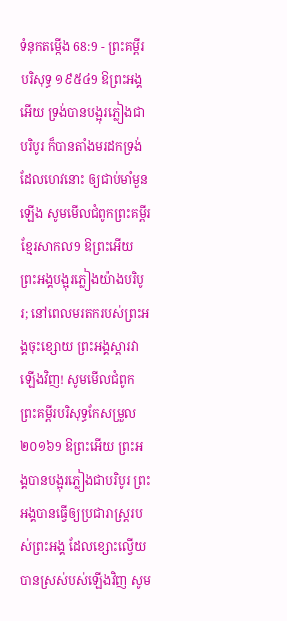ទំនុកតម្កើង 68:9 - ព្រះគម្ពីរបរិសុទ្ធ ១៩៥៤9 ឱព្រះអង្គអើយ ទ្រង់បានបង្អុរភ្លៀងជាបរិបូរ ក៏បានតាំងមរដកទ្រង់ដែលហេវនោះ ឲ្យជាប់មាំមួនឡើង សូមមើលជំពូកព្រះគម្ពីរខ្មែរសាកល9 ឱព្រះអើយ ព្រះអង្គបង្អុរភ្លៀងយ៉ាងបរិបូរ; នៅពេលមរតករបស់ព្រះអង្គចុះខ្សោយ ព្រះអង្គស្ដារវាឡើងវិញ! សូមមើលជំពូកព្រះគម្ពីរបរិសុទ្ធកែសម្រួល ២០១៦9 ឱព្រះអើយ ព្រះអង្គបានបង្អុរភ្លៀងជាបរិបូរ ព្រះអង្គបានធ្វើឲ្យប្រជារាស្រ្តរបស់ព្រះអង្គ ដែលខ្សោះល្វើយ បានស្រស់បស់ឡើងវិញ សូម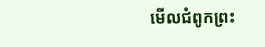មើលជំពូកព្រះ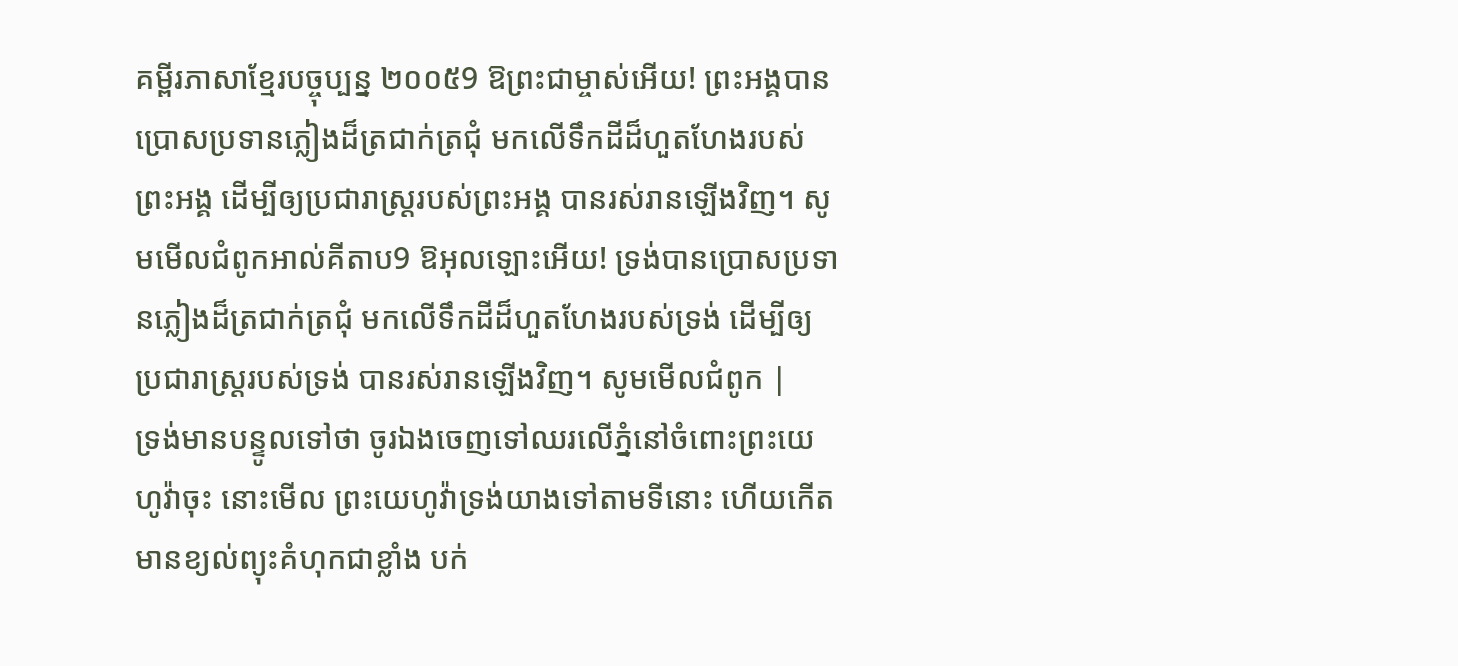គម្ពីរភាសាខ្មែរបច្ចុប្បន្ន ២០០៥9 ឱព្រះជាម្ចាស់អើយ! ព្រះអង្គបានប្រោសប្រទានភ្លៀងដ៏ត្រជាក់ត្រជុំ មកលើទឹកដីដ៏ហួតហែងរបស់ព្រះអង្គ ដើម្បីឲ្យប្រជារាស្ដ្ររបស់ព្រះអង្គ បានរស់រានឡើងវិញ។ សូមមើលជំពូកអាល់គីតាប9 ឱអុលឡោះអើយ! ទ្រង់បានប្រោសប្រទានភ្លៀងដ៏ត្រជាក់ត្រជុំ មកលើទឹកដីដ៏ហួតហែងរបស់ទ្រង់ ដើម្បីឲ្យប្រជារាស្ដ្ររបស់ទ្រង់ បានរស់រានឡើងវិញ។ សូមមើលជំពូក |
ទ្រង់មានបន្ទូលទៅថា ចូរឯងចេញទៅឈរលើភ្នំនៅចំពោះព្រះយេហូវ៉ាចុះ នោះមើល ព្រះយេហូវ៉ាទ្រង់យាងទៅតាមទីនោះ ហើយកើតមានខ្យល់ព្យុះគំហុកជាខ្លាំង បក់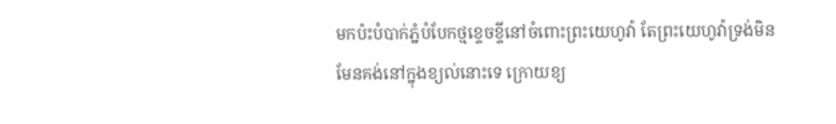មកប៉ះបំបាក់ភ្នំបំបែកថ្មខ្ទេចខ្ទីនៅចំពោះព្រះយេហូវ៉ា តែព្រះយេហូវ៉ាទ្រង់មិនមែនគង់នៅក្នុងខ្យល់នោះទេ ក្រោយខ្យ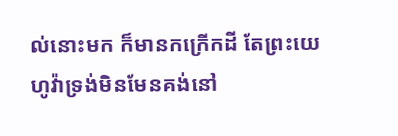ល់នោះមក ក៏មានកក្រើកដី តែព្រះយេហូវ៉ាទ្រង់មិនមែនគង់នៅ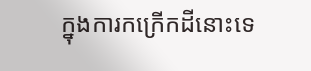ក្នុងការកក្រើកដីនោះទេ